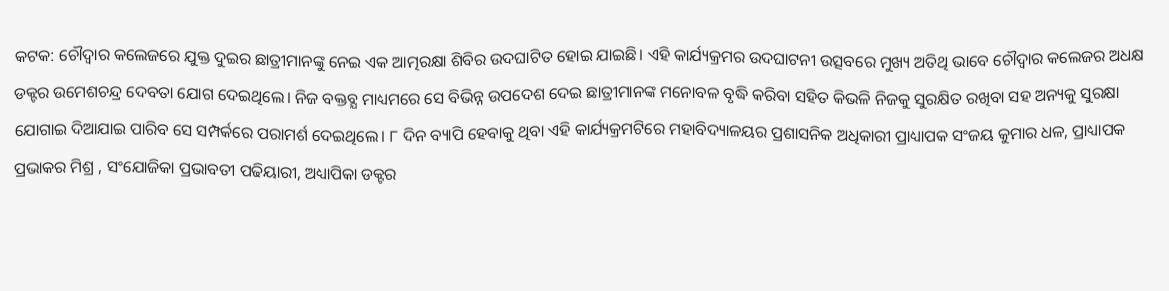କଟକ: ଚୌଦ୍ବାର କଲେଜରେ ଯୁକ୍ତ ଦୁଇର ଛାତ୍ରୀମାନଙ୍କୁ ନେଇ ଏକ ଆତ୍ମରକ୍ଷା ଶିବିର ଉଦଘାଟିତ ହୋଇ ଯାଇଛି। ଏହି କାର୍ଯ୍ୟକ୍ରମର ଉଦଘାଟନୀ ଉତ୍ସବରେ ମୁଖ୍ୟ ଅତିଥି ଭାବେ ଚୌଦ୍ବାର କଲେଜର ଅଧକ୍ଷ ଡକ୍ଟର ଉମେଶଚନ୍ଦ୍ର ଦେବତା ଯୋଗ ଦେଇଥିଲେ। ନିଜ ବକ୍ତବ୍ଯ ମାଧ୍ୟମରେ ସେ ବିଭିନ୍ନ ଉପଦେଶ ଦେଇ ଛାତ୍ରୀମାନଙ୍କ ମନୋବଳ ବୃଦ୍ଧି କରିବା ସହିତ କିଭଳି ନିଜକୁ ସୁରକ୍ଷିତ ରଖିବା ସହ ଅନ୍ୟକୁ ସୁରକ୍ଷା ଯୋଗାଇ ଦିଆଯାଇ ପାରିବ ସେ ସମ୍ପର୍କରେ ପରାମର୍ଶ ଦେଇଥିଲେ। ୮ ଦିନ ବ୍ୟାପି ହେବାକୁ ଥିବା ଏହି କାର୍ଯ୍ୟକ୍ରମଟିରେ ମହାବିଦ୍ୟାଳୟର ପ୍ରଶାସନିକ ଅଧିକାରୀ ପ୍ରାଧ୍ୟାପକ ସଂଜୟ କୁମାର ଧଳ, ପ୍ରାଧ୍ୟାପକ ପ୍ରଭାକର ମିଶ୍ର , ସଂଯୋଜିକା ପ୍ରଭାବତୀ ପଢିୟାରୀ, ଅଧ୍ୟାପିକା ଡକ୍ଟର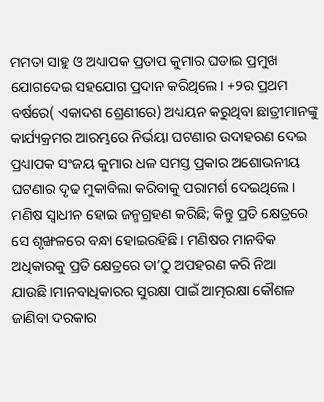ମମତା ସାହୁ ଓ ଅଧ୍ୟାପକ ପ୍ରତାପ କୁମାର ଘଡାଇ ପ୍ରମୁଖ ଯୋଗଦେଇ ସହଯୋଗ ପ୍ରଦାନ କରିଥିଲେ। +୨ର ପ୍ରଥମ ବର୍ଷରେ( ଏକାଦଶ ଶ୍ରେଣୀରେ) ଅଧ୍ୟୟନ କରୁଥିବା ଛାତ୍ରୀମାନଙ୍କୁ କାର୍ଯ୍ୟକ୍ରମର ଆରମ୍ଭରେ ନିର୍ଭୟା ଘଟଣାର ଉଦାହରଣ ଦେଇ ପ୍ରଧ୍ୟାପକ ସଂଜୟ କୁମାର ଧଳ ସମସ୍ତ ପ୍ରକାର ଅଶୋଭନୀୟ ଘଟଣାର ଦୃଢ ମୁକାବିଲା କରିବାକୁ ପରାମର୍ଶ ଦେଇଥିଲେ। ମଣିଷ ସ୍ୱାଧୀନ ହୋଇ ଜନ୍ମଗ୍ରହଣ କରିଛି; କିନ୍ତୁ ପ୍ରତି କ୍ଷେତ୍ରରେ ସେ ଶୃଙ୍ଖଳରେ ବନ୍ଧା ହୋଇରହିଛି। ମଣିଷର ମାନବିକ ଅଧିକାରକୁ ପ୍ରତି କ୍ଷେତ୍ରରେ ତା’ଠୁ ଅପହରଣ କରି ନିଆ ଯାଉଛି।ମାନବାଧିକାରର ସୁରକ୍ଷା ପାଇଁ ଆତ୍ମରକ୍ଷା କୌଶଳ ଜାଣିବା ଦରକାର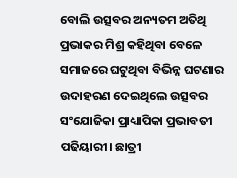ବୋଲି ଉତ୍ସବର ଅନ୍ୟତମ ଅତିଥି ପ୍ରଭାକର ମିଶ୍ର କହିଥିବା ବେଳେ ସମାଜରେ ଘଟୁଥିବା ବିଭିନ୍ନ ଘଟଣାର ଉଦାହରଣ ଦେଇଥିଲେ ଉତ୍ସବର ସଂଯୋଜିକା ପ୍ରାଧ୍ୟାପିକା ପ୍ରଭାବତୀ ପଢିୟାରୀ। ଛାତ୍ରୀ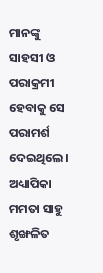ମାନଙ୍କୁ ସାହସୀ ଓ ପରାକ୍ରମୀ ହେବାକୁ ସେ ପରାମର୍ଶ ଦେଇଥିଲେ। ଅଧ୍ୟାପିକା ମମତା ସାହୁ ଶୃଙ୍ଖଳିତ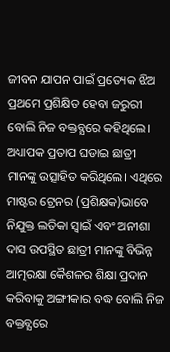ଜୀବନ ଯାପନ ପାଇଁ ପ୍ରତ୍ୟେକ ଝିଅ ପ୍ରଥମେ ପ୍ରଶିକ୍ଷିତ ହେବା ଜରୁରୀ ବୋଲି ନିଜ ବକ୍ତବ୍ଯରେ କହିଥିଲେ। ଅଧ୍ୟାପକ ପ୍ରତାପ ଘଡାଇ ଛାତ୍ରୀ ମାନଙ୍କୁ ଉତ୍ସାହିତ କରିଥିଲେ। ଏଥିରେ ମାଷ୍ଟର ଟ୍ରେନର (ପ୍ରଶିକ୍ଷକ)ଭାବେ ନିଯୁକ୍ତ ଲତିକା ସ୍ଵାଇଁ ଏବଂ ଅନୀଶା ଦାସ ଉପସ୍ଥିତ ଛାତ୍ରୀ ମାନଙ୍କୁ ବିଭିନ୍ନ ଆତ୍ମରକ୍ଷା କୈଶଳର ଶିକ୍ଷା ପ୍ରଦାନ କରିବାକୁ ଅଙ୍ଗୀକାର ବଦ୍ଧ ବୋଲି ନିଜ ବକ୍ତବ୍ଯରେ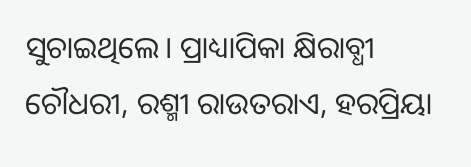ସୁଚାଇଥିଲେ। ପ୍ରାଧ୍ୟାପିକା କ୍ଷିରାବ୍ଧୀ ଚୌଧରୀ, ରଶ୍ମୀ ରାଉତରାଏ, ହରପ୍ରିୟା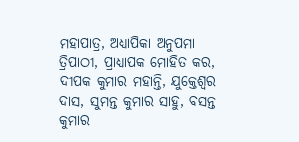ମହାପାତ୍ର, ଅଧ୍ୟାପିକା ଅନୁପମା ତ୍ରିପାଠୀ, ପ୍ରାଧ୍ୟାପକ ମୋହିତ କର, ଦୀପକ କୁମାର ମହାନ୍ତି, ଯୁକ୍ତେଶ୍ୱର ଦାସ, ସୁମନ୍ତ କୁମାର ସାହୁ, ବସନ୍ତ କୁମାର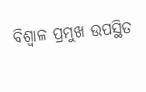ବିଶ୍ଵାଳ ପ୍ରମୁଖ ଉପସ୍ଥିତ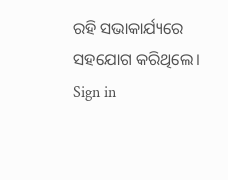ରହି ସଭାକାର୍ଯ୍ୟରେ ସହଯୋଗ କରିଥିଲେ।
Sign in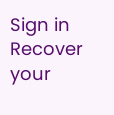Sign in
Recover your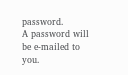password.
A password will be e-mailed to you.